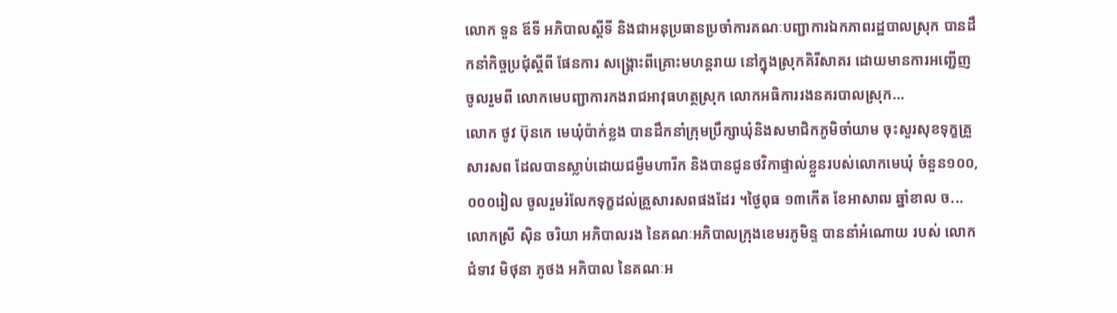លោក ទួន ឪទី អភិបាលស្ដីទី និងជាអនុប្រធានប្រចាំការគណៈបញ្ជាការឯកភាពរដ្ឋបាលស្រុក បានដឹកនាំកិច្ចប្រជុំស្ដីពី ផែនការ សង្គ្រោះពីគ្រោះមហន្តរាយ នៅក្នុងស្រុកគិរីសាគរ ដោយមានការអញ្ជេីញចូលរួមពី លោកមេបញ្ជាការកងរាជអាវុធហត្ថស្រុក លោកអធិការរងនគរបាលស្រុក...
លោក ថូវ ប៊ុនកេ មេឃុំប៉ាក់ខ្លង បានដឹកនាំក្រុមប្រឹក្សាឃុំនិងសមាជិកភូមិចាំយាម ចុះសួរសុខទុក្ខគ្រួសារសព ដែលបានស្លាប់ដោយជម្ងឺមហារីក និងបានជូនថវិកាផ្ទាល់ខ្លួនរបស់លោកមេឃុំ ចំនួន១០០,០០០រៀល ចូលរួមរំលែកទុក្ខដល់គ្រួសារសពផងដែរ ។ថ្ងៃពុធ ១៣កើត ខែអាសាឍ ឆ្នាំខាល ច...
លោកស្រី សុិន ចរិយា អភិបាលរង នៃគណៈអភិបាលក្រុងខេមរភូមិន្ទ បាននាំអំណោយ របស់ លោកជំទាវ មិថុនា ភូថង អភិបាល នៃគណៈអ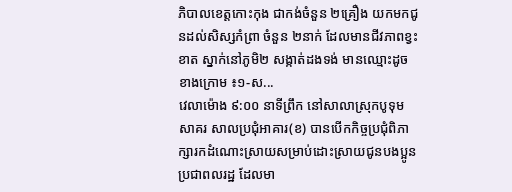ភិបាលខេត្តកោះកុង ជាកង់ចំនួន ២គ្រឿង យកមកជូនដល់សិស្សកំព្រា ចំនួន ២នាក់ ដែលមានជីវភាពខ្វះខាត ស្នាក់នៅភូមិ២ សង្កាត់ដងទង់ មានឈ្មោះដូចខាងក្រោម ៖១-ស...
វេលាម៉ោង ៩:០០ នាទីព្រឹក នៅសាលាស្រុកបូទុមសាគរ សាលប្រជុំអាគារ(ខ) បានបើកកិច្ចប្រជុំពិភាក្សារកដំណោះស្រាយសម្រាប់ដោះស្រាយជូនបងប្អូនប្រជាពលរដ្ឋ ដែលមា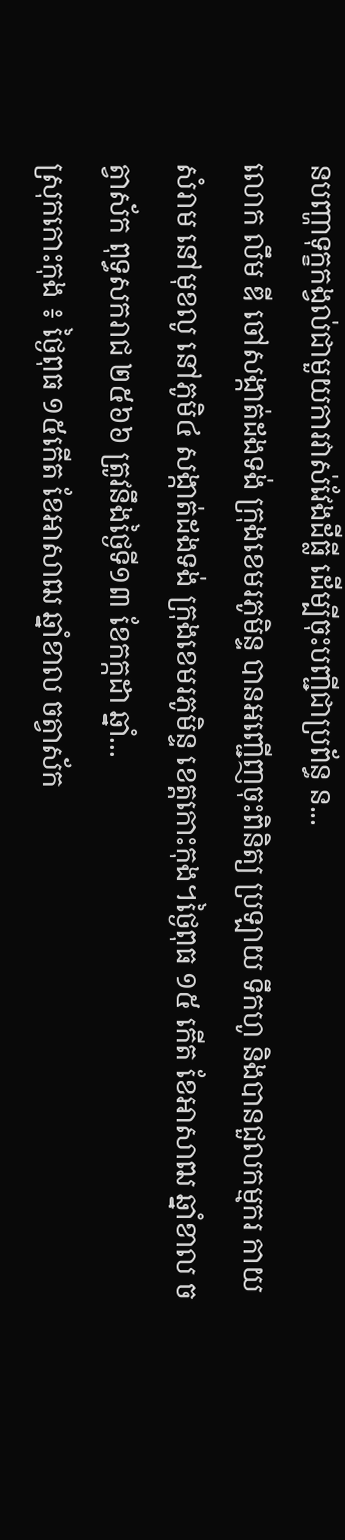នបញ្ហាទុក្ខកង្វល់ជាមួយការវាស់វែងដីធ្លី ដើម្បីចុះបញ្ជីជាប្រព័ន្ធ ន...
លោក លឹម ឌី ចៅសង្កាត់ដងទង់ ក្រុងខេមរភូមិន្ទ បានអញ្ជើញចុះពិនិត្យ ប្រឡាយ ទឹកហូ និងបានជួលកម្មករ កាយសំរាម នៅមុខលូ នៅភូមិ៤ សង្កាត់ដងទង់ ក្រុងខេមរភូមិន្ទ ខេត្តកោះកុង។ថ្ងៃពុធ ១៥ កើត ខែអាសាឍ ឆ្នាំខាល ចត្វាស័ក ពុទ្ធសករាជ ២៥៦៦ ត្រូវនឹងថ្ងៃទី១៣ ខែកក្កដា ឆ្នាំ...
ស្រុកកោះកុង ៖ ថ្ងៃពុធ ១៥កើត ខែអាសាឍ ឆ្នាំខាល ចត្វាស័ក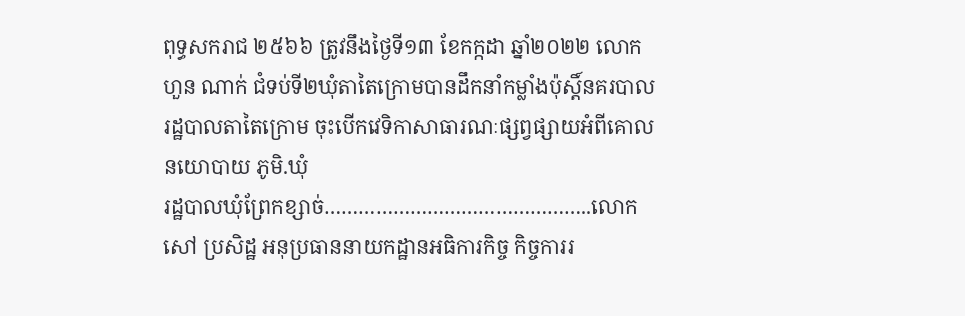ពុទ្ធសករាជ ២៥៦៦ ត្រូវនឹងថ្ងៃទី១៣ ខែកក្កដា ឆ្នាំ២០២២ លោក ហួន ណាក់ ជំទប់ទី២ឃុំតាតៃក្រោមបានដឹកនាំកម្លាំងប៉ុស្តិ៍នគរបាលរដ្ឋបាលតាតៃក្រោម ចុះបើកវេទិកាសាធារណៈផ្សព្វផ្សាយអំពីគោលនយោបាយ ភូមិ.ឃុំ
រដ្ឋបាលឃុំព្រែកខ្សាច់………………………………………..លោក សៅ ប្រសិដ្ឋ អនុប្រធាននាយកដ្ឋានអធិការកិច្ច កិច្ចការរ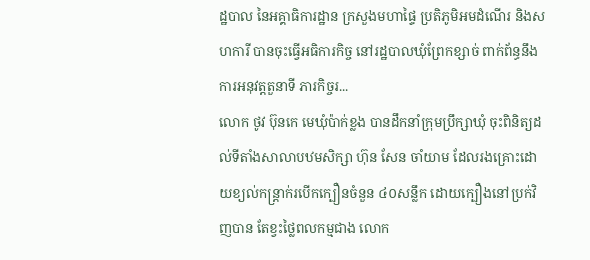ដ្ឋបាល នៃអគ្គាធិការដ្ឋាន ក្រសួងមហាផ្ទៃ ប្រតិភូមិអមដំណេីរ និងសហការី បានចុះធ្វេីអធិការកិច្ច នៅរដ្ឋបាលឃុំព្រែកខ្សាច់ ពាក់ព័ន្ធនឹងការអនុវត្តតួនាទី ភារកិច្ចរ...
លោក ថូវ ប៊ុនកេ មេឃុំប៉ាក់ខ្លង បានដឹកនាំក្រុមប្រឹក្សាឃុំ ចុះពិនិត្យដល់ទីតាំងសាលាបឋមសិក្សា ហ៊ុន សែន ចាំយាម ដែលរងគ្រោះដោយខ្យល់កន្រ្តាក់របើកក្បឿនចំនួន ៤០សន្លឹក ដោយក្បឿងនៅប្រក់វិញបាន តែខ្វះថ្លៃពលកម្មជាង លោក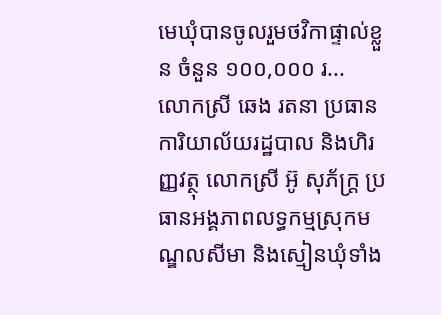មេឃុំបានចូលរួមថវិកាផ្ទាល់ខ្លួន ចំនួន ១០០,០០០ រ...
លោកស្រី ឆេង រតនា ប្រធានការិយាល័យរដ្ឋបាល និងហិរញ្ញវត្ថុ លោកស្រី អ៊ូ សុភ័ក្រ្ត ប្រធានអង្គភាពលទ្ធកម្មស្រុកមណ្ឌលសីមា និងស្មៀនឃុំទាំង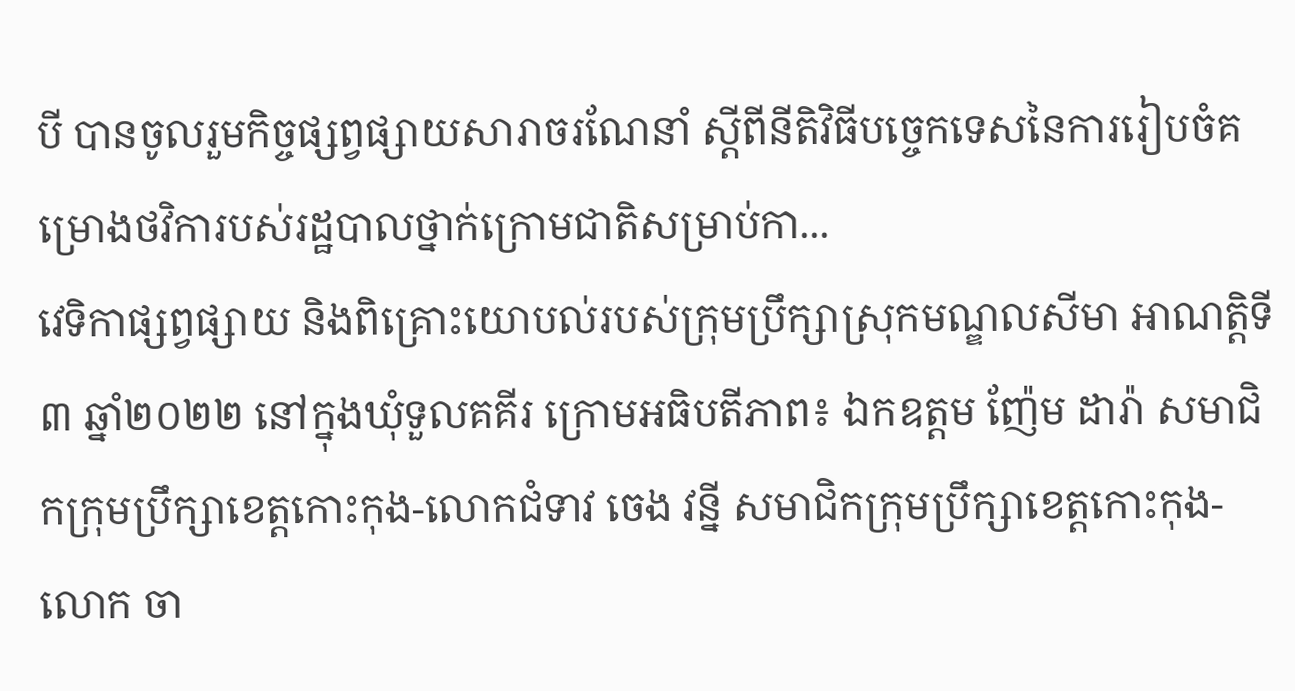បី បានចូលរួមកិច្ចផ្សព្វផ្សាយសារាចរណែនាំ ស្ដីពីនីតិវិធីបច្ចេកទេសនៃការរៀបចំគម្រោងថវិការបស់រដ្ឋបាលថ្នាក់ក្រោមជាតិសម្រាប់កា...
វេទិកាផ្សព្វផ្សាយ និងពិគ្រោះយោបល់របស់ក្រុមប្រឹក្សាស្រុកមណ្ឌលសីមា អាណត្តិទី៣ ឆ្នាំ២០២២ នៅក្នុងឃុំទួលគគីរ ក្រោមអធិបតីភាព៖ ឯកឧត្តម ញ៉ែម ដារ៉ា សមាជិកក្រុមប្រឹក្សាខេត្តកោះកុង-លោកជំទាវ ចេង វន្នី សមាជិកក្រុមប្រឹក្សាខេត្តកោះកុង-លោក ចា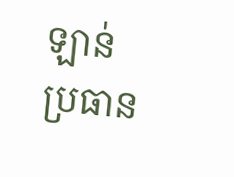ឡាន់ ប្រធាន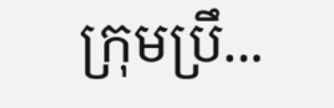ក្រុមប្រឹ...